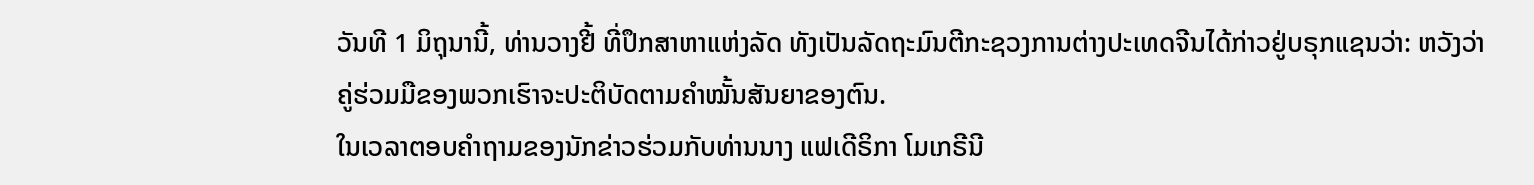ວັນທີ 1 ມິຖຸນານີ້, ທ່ານວາງຢີ້ ທີ່ປຶກສາຫາແຫ່ງລັດ ທັງເປັນລັດຖະມົນຕີກະຊວງການຕ່າງປະເທດຈີນໄດ້ກ່າວຢູ່ບຣຸກແຊນວ່າ: ຫວັງວ່າຄູ່ຮ່ວມມືຂອງພວກເຮົາຈະປະຕິບັດຕາມຄຳໝັ້ນສັນຍາຂອງຕົນ.
ໃນເວລາຕອບຄຳຖາມຂອງນັກຂ່າວຮ່ວມກັບທ່ານນາງ ແຟເດີຣິກາ ໂມເກຣີນີ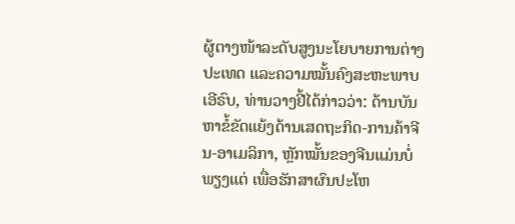ຜູ້ຕາງໜ້າລະດັບສູງນະໂຍບາຍການຕ່າງປະເທດ ແລະຄວາມໝັ້ນຄົງສະຫະພາບເອີຣົບ, ທ່ານວາງຢີ້ໄດ້ກ່າວວ່າ: ດ້ານບັນຫາຂໍ້ຂັດແຍ້ງດ້ານເສດຖະກິດ-ການຄ້າຈີນ-ອາເມລິກາ, ຫຼັກໝັ້ນຂອງຈີນແມ່ນບໍ່ພຽງແຕ່ ເພື່ອຮັກສາຜົນປະໂຫ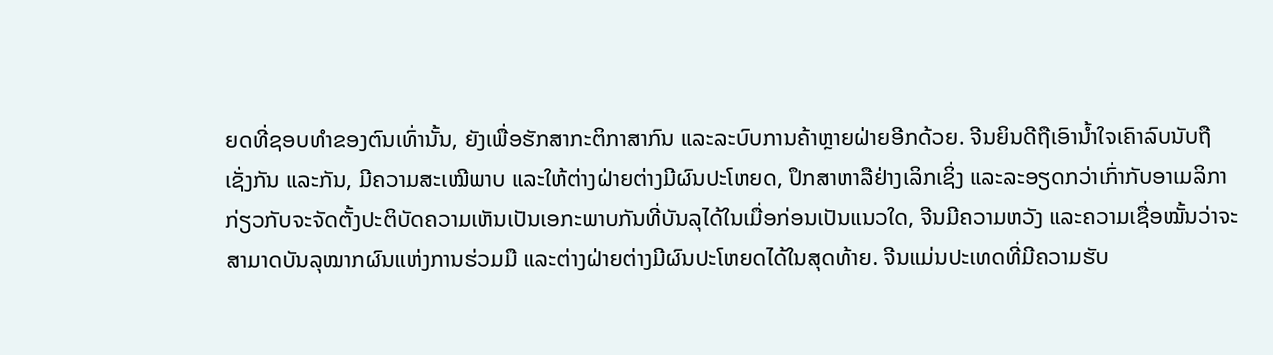ຍດທີ່ຊອບທຳຂອງຕົນເທົ່ານັ້ນ, ຍັງເພື່ອຮັກສາກະຕິກາສາກົນ ແລະລະບົບການຄ້າຫຼາຍຝ່າຍອີກດ້ວຍ. ຈີນຍິນດີຖືເອົານ້ຳໃຈເຄົາລົບນັບຖືເຊັ່ງກັນ ແລະກັນ, ມີຄວາມສະເໝີພາບ ແລະໃຫ້ຕ່າງຝ່າຍຕ່າງມີຜົນປະໂຫຍດ, ປຶກສາຫາລືຢ່າງເລິກເຊິ່ງ ແລະລະອຽດກວ່າເກົ່າກັບອາເມລິກາກ່ຽວກັບຈະຈັດຕັ້ງປະຕິບັດຄວາມເຫັນເປັນເອກະພາບກັນທີ່ບັນລຸໄດ້ໃນເມື່ອກ່ອນເປັນແນວໃດ, ຈີນມີຄວາມຫວັງ ແລະຄວາມເຊື່ອໝັ້ນວ່າຈະສາມາດບັນລຸໝາກຜົນແຫ່ງການຮ່ວມມື ແລະຕ່າງຝ່າຍຕ່າງມີຜົນປະໂຫຍດໄດ້ໃນສຸດທ້າຍ. ຈີນແມ່ນປະເທດທີ່ມີຄວາມຮັບ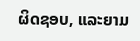ຜິດຊອບ, ແລະຍາມ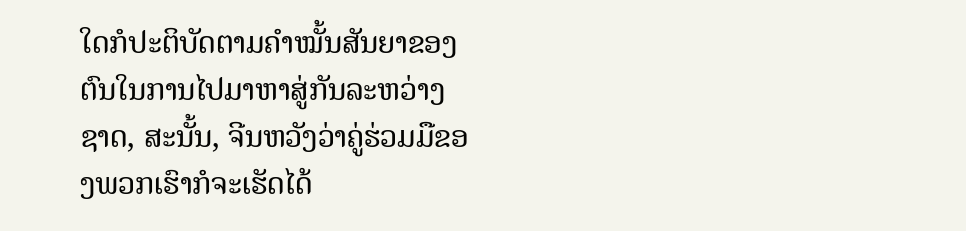ໃດກໍປະຕິບັດຕາມຄຳໝັ້ນສັນຍາຂອງຕົນໃນການໄປມາຫາສູ່ກັນລະຫວ່າງຊາດ, ສະນັ້ນ, ຈີນຫວັງວ່າຄູ່ຮ່ວມມືຂອງພວກເຮົາກໍຈະເຮັດໄດ້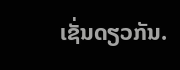ເຊັ່ນດຽວກັນ.